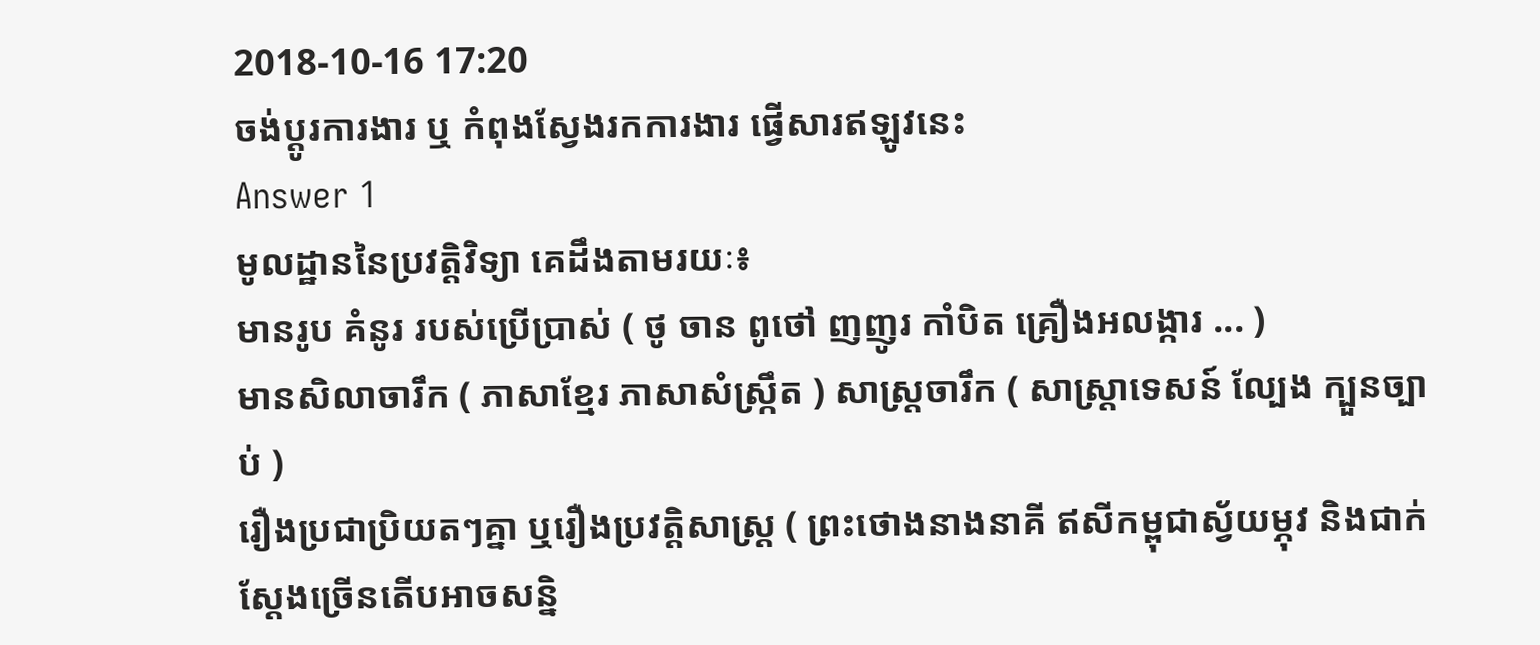2018-10-16 17:20
ចង់ប្តូរការងារ ឬ កំពុងស្វែងរកការងារ ផ្វើសារឥឡូវនេះ
Answer 1
មូលដ្ឋាននៃប្រវត្តិវិទ្យា គេដឹងតាមរយៈ៖
មានរូប គំនូរ របស់ប្រើប្រាស់ ( ថូ ចាន ពូថៅ ញញូរ កាំបិត គ្រឿងអលង្ការ ... )
មានសិលាចារឹក ( ភាសាខ្មែរ ភាសាសំស្រ្កឹត ) សាស្រ្តចារឹក ( សាស្រ្តាទេសន៍ ល្បែង ក្បួនច្បាប់ )
រឿងប្រជាប្រិយតៗគ្នា ឬរឿងប្រវត្តិសាស្រ្ត ( ព្រះថោងនាងនាគី ឥសីកម្ពុជាស្វ័យម្ភុវ និងជាក់ស្តែងច្រើនតើបអាចសន្និ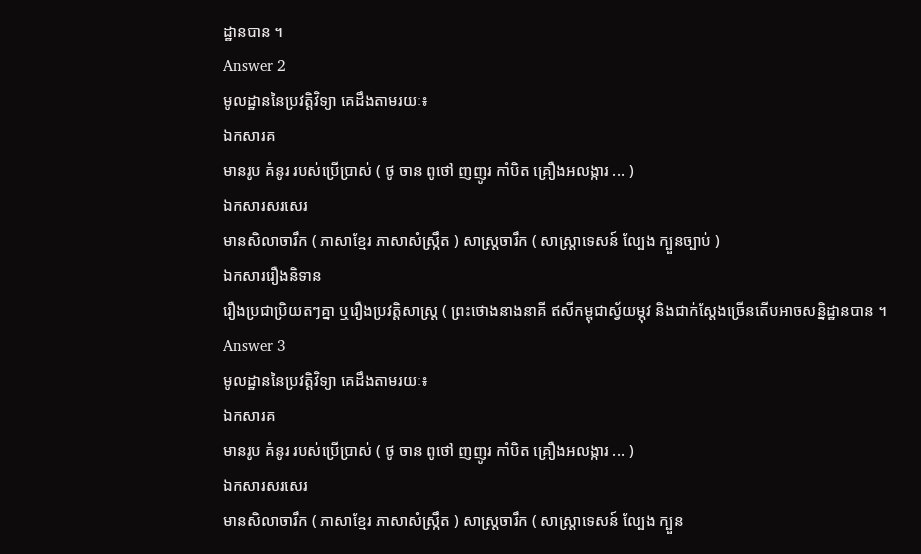ដ្ឋានបាន ។
Answer 2
មូលដ្ឋាននៃប្រវត្តិវិទ្យា គេដឹងតាមរយៈ៖
ឯកសារគ
មានរូប គំនូរ របស់ប្រើប្រាស់ ( ថូ ចាន ពូថៅ ញញូរ កាំបិត គ្រឿងអលង្ការ ... )
ឯកសារសរសេរ
មានសិលាចារឹក ( ភាសាខ្មែរ ភាសាសំស្រ្កឹត ) សាស្រ្តចារឹក ( សាស្រ្តាទេសន៍ ល្បែង ក្បួនច្បាប់ )
ឯកសាររឿងនិទាន
រឿងប្រជាប្រិយតៗគ្នា ឬរឿងប្រវត្តិសាស្រ្ត ( ព្រះថោងនាងនាគី ឥសីកម្ពុជាស្វ័យម្ភុវ និងជាក់ស្តែងច្រើនតើបអាចសន្និដ្ឋានបាន ។
Answer 3
មូលដ្ឋាននៃប្រវត្តិវិទ្យា គេដឹងតាមរយៈ៖
ឯកសារគ
មានរូប គំនូរ របស់ប្រើប្រាស់ ( ថូ ចាន ពូថៅ ញញូរ កាំបិត គ្រឿងអលង្ការ ... )
ឯកសារសរសេរ
មានសិលាចារឹក ( ភាសាខ្មែរ ភាសាសំស្រ្កឹត ) សាស្រ្តចារឹក ( សាស្រ្តាទេសន៍ ល្បែង ក្បួន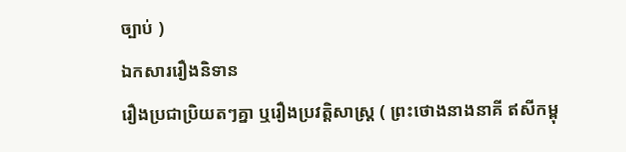ច្បាប់ )
ឯកសាររឿងនិទាន
រឿងប្រជាប្រិយតៗគ្នា ឬរឿងប្រវត្តិសាស្រ្ត ( ព្រះថោងនាងនាគី ឥសីកម្ពុ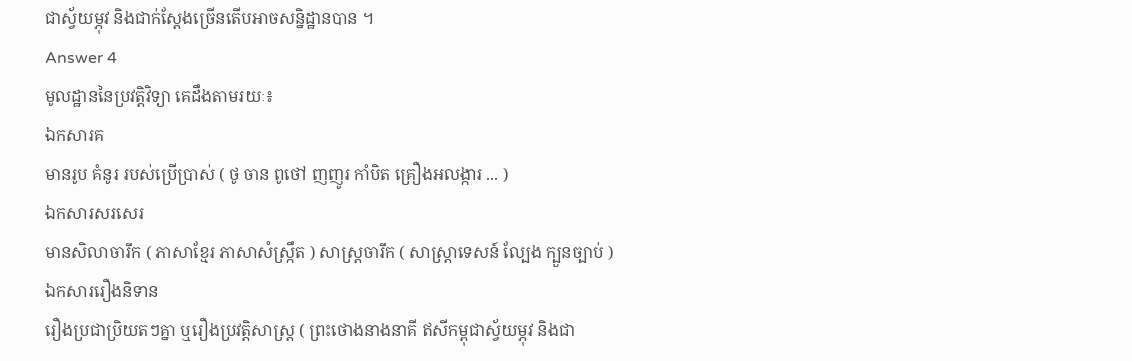ជាស្វ័យម្ភុវ និងជាក់ស្តែងច្រើនតើបអាចសន្និដ្ឋានបាន ។
Answer 4
មូលដ្ឋាននៃប្រវត្តិវិទ្យា គេដឹងតាមរយៈ៖
ឯកសារគ
មានរូប គំនូរ របស់ប្រើប្រាស់ ( ថូ ចាន ពូថៅ ញញូរ កាំបិត គ្រឿងអលង្ការ ... )
ឯកសារសរសេរ
មានសិលាចារឹក ( ភាសាខ្មែរ ភាសាសំស្រ្កឹត ) សាស្រ្តចារឹក ( សាស្រ្តាទេសន៍ ល្បែង ក្បួនច្បាប់ )
ឯកសាររឿងនិទាន
រឿងប្រជាប្រិយតៗគ្នា ឬរឿងប្រវត្តិសាស្រ្ត ( ព្រះថោងនាងនាគី ឥសីកម្ពុជាស្វ័យម្ភុវ និងជា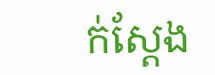ក់ស្តែង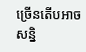ច្រើនតើបអាចសន្និ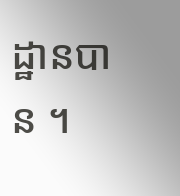ដ្ឋានបាន ។